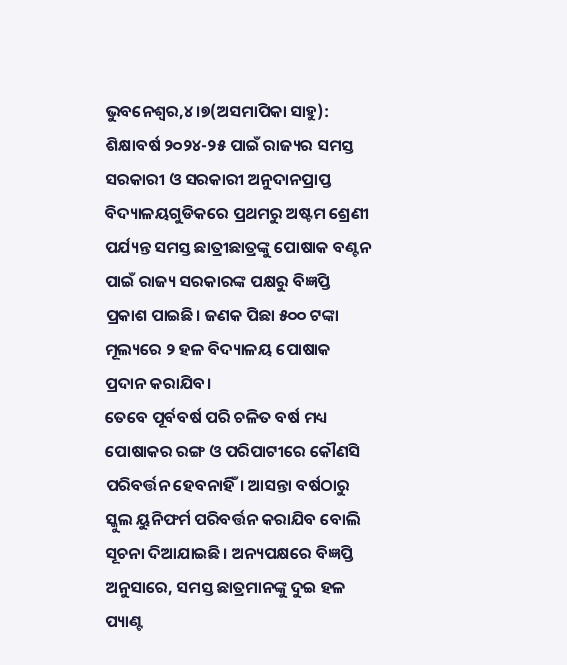ଭୁବନେଶ୍ୱର,୪।୭(ଅସମାପିକା ସାହୁ): ଶିକ୍ଷାବର୍ଷ ୨୦୨୪-୨୫ ପାଇଁ ରାଜ୍ୟର ସମସ୍ତ ସରକାରୀ ଓ ସରକାରୀ ଅନୁଦାନପ୍ରାପ୍ତ ବିଦ୍ୟାଳୟଗୁଡିକରେ ପ୍ରଥମରୁ ଅଷ୍ଟମ ଶ୍ରେଣୀ ପର୍ଯ୍ୟନ୍ତ ସମସ୍ତ ଛାତ୍ରୀଛାତ୍ରଙ୍କୁ ପୋଷାକ ବଣ୍ଟନ ପାଇଁ ରାଜ୍ୟ ସରକାରଙ୍କ ପକ୍ଷରୁ ବିଜ୍ଞପ୍ତି ପ୍ରକାଶ ପାଇଛି। ଜଣକ ପିଛା ୫୦୦ ଟଙ୍କା ମୂଲ୍ୟରେ ୨ ହଳ ବିଦ୍ୟାଳୟ ପୋଷାକ ପ୍ରଦାନ କରାଯିବ।
ତେବେ ପୂର୍ବବର୍ଷ ପରି ଚଳିତ ବର୍ଷ ମଧ୍ୟ ପୋଷାକର ରଙ୍ଗ ଓ ପରିପାଟୀରେ କୌଣସି ପରିବର୍ତ୍ତନ ହେବନାହିଁ। ଆସନ୍ତା ବର୍ଷଠାରୁ ସ୍କୁଲ ୟୁନିଫର୍ମ ପରିବର୍ତ୍ତନ କରାଯିବ ବୋଲି ସୂଚନା ଦିଆଯାଇଛି। ଅନ୍ୟପକ୍ଷରେ ବିଜ୍ଞପ୍ତି ଅନୁସାରେ, ସମସ୍ତ ଛାତ୍ରମାନଙ୍କୁ ଦୁଇ ହଳ ପ୍ୟାଣ୍ଟ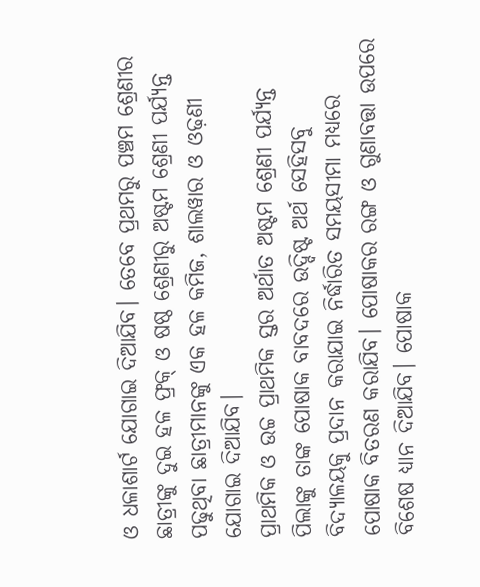ଓ ଧଳାଶାର୍ଟ ଯୋଗାଇ ଦିଆଯିବ। ତେବେ ପ୍ରଥମରୁ ପଞ୍ଚମ ଶ୍ରେଣୀର ଛାତ୍ରୀଙ୍କୁ ଦୁଇ ହଳ ଫ୍ରକ୍ ଓ ଷଷ୍ଠ ଶ୍ରେଣୀରୁ ଅଷ୍ଟମ ଶ୍ରେଣୀ ପର୍ଯ୍ୟନ୍ତ ପଢୁଥିବା ଛାତ୍ରୀମାନଙ୍କୁ ଏକ ହଳ କମିଜ, ଶାଲୱାର ଓ ଓଢ଼ଣୀ ଯୋଗାଇ ଦିଆଯିବ।
ପ୍ରାଥମିକ ଓ ଉଚ୍ଚ ପ୍ରାଥମିକ ସ୍ତର ଅର୍ଥାତ ଅଷ୍ଟମ ଶ୍ରେଣୀ ପର୍ଯ୍ୟନ୍ତ ପିଲାଙ୍କୁ ତାଙ୍କ ପୋଷାକ ବାବଦରେ ଉଦ୍ଦିଷ୍ଟ ଅର୍ଥ ସେହିସବୁ ବିଦ୍ୟାଳୟକୁ ପ୍ରଦାନ କରାଯାଇ ନିର୍ଦ୍ଧାରିତ ସମୟସୀମା ମଧ୍ୟରେ ପୋଷାକ ବିତରଣ କରାଯିବ। ପୋଷାକର ରଙ୍ଗ ଓ ଗୁଣାବତ୍ତା ଉପରେ ବିଶେଷ ଧ୍ୟାନ ଦିଆଯିବ। ପୋଷାକ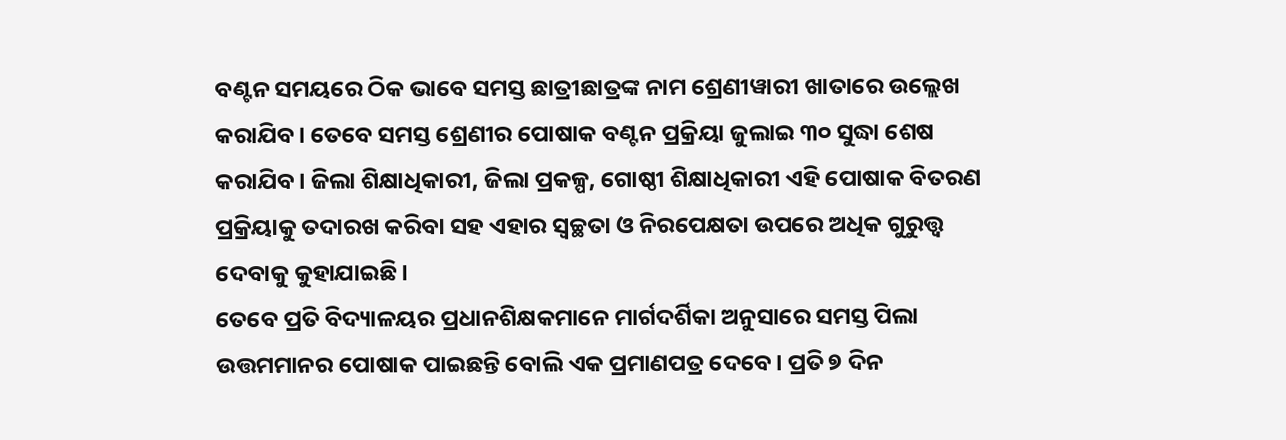ବଣ୍ଟନ ସମୟରେ ଠିକ ଭାବେ ସମସ୍ତ ଛାତ୍ରୀଛାତ୍ରଙ୍କ ନାମ ଶ୍ରେଣୀୱାରୀ ଖାତାରେ ଉଲ୍ଲେଖ କରାଯିବ। ତେବେ ସମସ୍ତ ଶ୍ରେଣୀର ପୋଷାକ ବଣ୍ଟନ ପ୍ରକ୍ରିୟା ଜୁଲାଇ ୩୦ ସୁଦ୍ଧା ଶେଷ କରାଯିବ। ଜିଲା ଶିକ୍ଷାଧିକାରୀ, ଜିଲା ପ୍ରକଳ୍ପ, ଗୋଷ୍ଠୀ ଶିକ୍ଷାଧିକାରୀ ଏହି ପୋଷାକ ବିତରଣ ପ୍ରକ୍ରିୟାକୁ ତଦାରଖ କରିବା ସହ ଏହାର ସ୍ବଚ୍ଛତା ଓ ନିରପେକ୍ଷତା ଉପରେ ଅଧିକ ଗୁରୁତ୍ତ୍ୱ ଦେବାକୁ କୁହାଯାଇଛି।
ତେବେ ପ୍ରତି ବିଦ୍ୟାଳୟର ପ୍ରଧାନଶିକ୍ଷକମାନେ ମାର୍ଗଦର୍ଶିକା ଅନୁସାରେ ସମସ୍ତ ପିଲା ଉତ୍ତମମାନର ପୋଷାକ ପାଇଛନ୍ତି ବୋଲି ଏକ ପ୍ରମାଣପତ୍ର ଦେବେ। ପ୍ରତି ୭ ଦିନ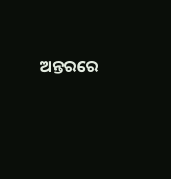ଅନ୍ତରରେ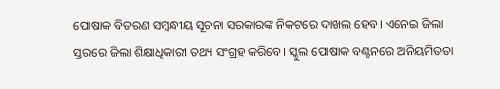ପୋଷାକ ବିତରଣ ସମ୍ବନ୍ଧୀୟ ସୂଚନା ସରକାରଙ୍କ ନିକଟରେ ଦାଖଲ ହେବ। ଏନେଇ ଜିଲା ସ୍ତରରେ ଜିଲା ଶିକ୍ଷାଧିକାରୀ ତଥ୍ୟ ସଂଗ୍ରହ କରିବେ। ସ୍କୁଲ ପୋଷାକ ବଣ୍ଟନରେ ଅନିୟମିତତା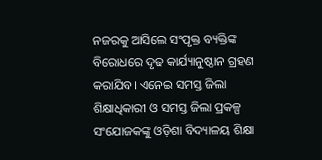ନଜରକୁ ଆସିଲେ ସଂପୃକ୍ତ ବ୍ୟକ୍ତିଙ୍କ ବିରୋଧରେ ଦୃଢ କାର୍ଯ୍ୟାନୁଷ୍ଠାନ ଗ୍ରହଣ କରାଯିବ। ଏନେଇ ସମସ୍ତ ଜିଲା ଶିକ୍ଷାଧିକାରୀ ଓ ସମସ୍ତ ଜିଲା ପ୍ରକଳ୍ପ ସଂଯୋଜକଙ୍କୁ ଓଡ଼ିଶା ବିଦ୍ୟାଳୟ ଶିକ୍ଷା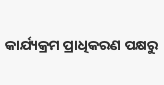କାର୍ଯ୍ୟକ୍ରମ ପ୍ରାଧିକରଣ ପକ୍ଷରୁ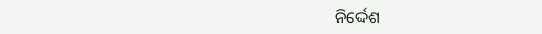ନିର୍ଦ୍ଦେଶ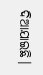ଦିଆଯାଇଛି।